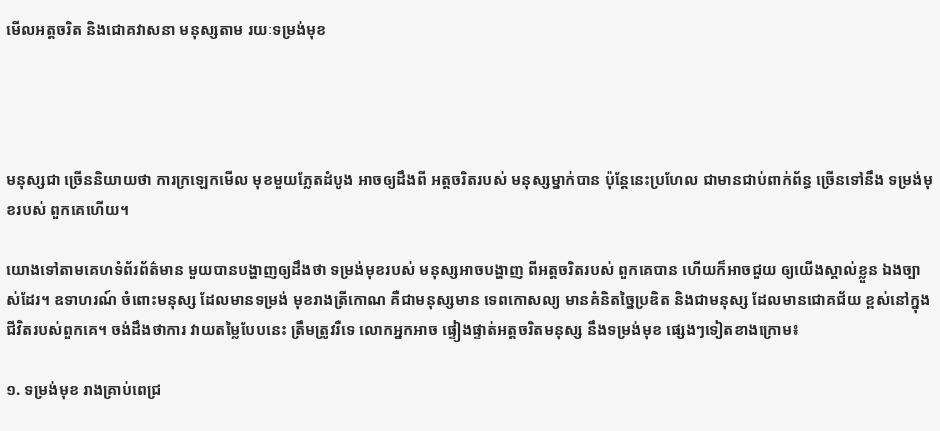មើលអត្តចរិត និងជោគវាសនា មនុស្សតាម រយៈទម្រង់មុខ




មនុស្សជា ច្រើននិយាយថា ការក្រឡេកមើល មុខមួយភ្លែតដំបូង អាចឲ្យដឹងពី អត្តចរិតរបស់ មនុស្សម្នាក់បាន ប៉ុន្តែនេះប្រហែល ជាមានជាប់ពាក់ព័ន្ធ ច្រើនទៅនឹង ទម្រង់មុខរបស់ ពួកគេហើយ។

យោងទៅតាមគេហទំព័រព័ត៌មាន មួយបានបង្ហាញឲ្យដឹងថា ទម្រង់មុខរបស់ មនុស្សអាចបង្ហាញ ពីអត្តចរិតរបស់ ពួកគេបាន ហើយក៏អាចជួយ ឲ្យយើងស្គាល់ខ្លួន ឯងច្បាស់ដែរ។ ឧទាហរណ៍ ចំពោះមនុស្ស ដែលមានទម្រង់ មុខរាងត្រីកោណ គឺជាមនុស្សមាន ទេពកោសល្យ មានគំនិតច្នៃប្រឌិត និងជាមនុស្ស ដែលមានជោគជ័យ ខ្ពស់នៅក្នុង ជីវិតរបស់ពួកគេ។ ចង់ដឹងថាការ វាយតម្លៃបែបនេះ ត្រឹមត្រូវរឺទេ លោកអ្នកអាច ផ្ទៀងផ្ទាត់អត្តចរិតមនុស្ស នឹងទម្រង់មុខ ផ្សេងៗទៀតខាងក្រោម៖

១. ទម្រង់មុខ រាងគ្រាប់ពេជ្រ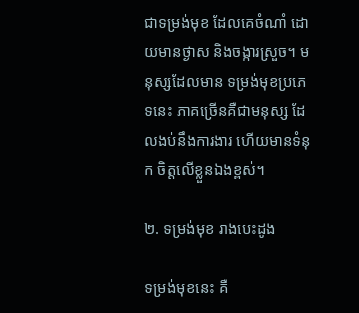ជាទម្រង់មុខ ដែលគេចំណាំ ដោយមានថ្ងាស និងចង្ការស្រួច។ មនុស្សដែលមាន ទម្រង់មុខប្រភេទនេះ ភាគច្រើនគឺជាមនុស្ស ដែលងប់នឹងការងារ ហើយមានទំនុក ចិត្តលើខ្លួនឯងខ្ពស់។

២. ទម្រង់មុខ រាងបេះដូង

ទម្រង់មុខនេះ គឺ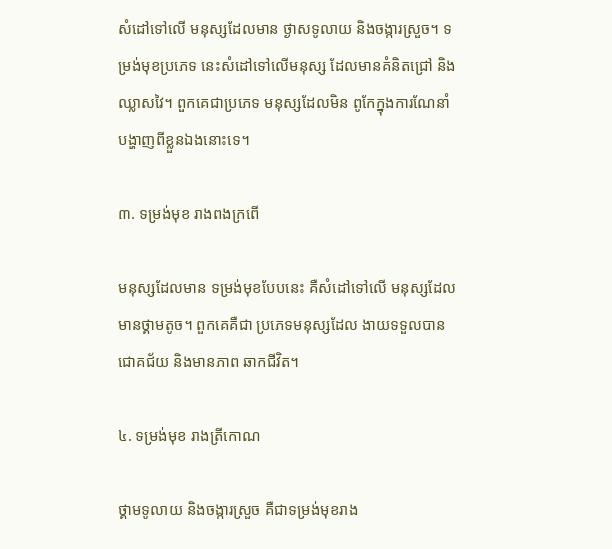សំដៅទៅលើ មនុស្សដែលមាន ថ្ងាសទូលាយ និងចង្ការស្រួច។ ទម្រង់មុខប្រភេទ នេះសំដៅទៅលើមនុស្ស ដែលមានគំនិតជ្រៅ និងឈ្លាសវៃ។ ពួកគេជាប្រភេទ មនុស្សដែលមិន ពូកែក្នុងការណែនាំ បង្ហាញពីខ្លួនឯងនោះទេ។

៣. ទម្រង់មុខ រាងពងក្រពើ

មនុស្សដែលមាន ទម្រង់មុខបែបនេះ គឺសំដៅទៅលើ មនុស្សដែល មានថ្គាមតូច។ ពួកគេគឺជា ប្រភេទមនុស្សដែល ងាយទទួលបាន ជោគជ័យ និងមានភាព ឆាកជីវិត។

៤. ទម្រង់មុខ រាងត្រីកោណ

ថ្គាមទូលាយ និងចង្ការស្រួច គឺជាទម្រង់មុខរាង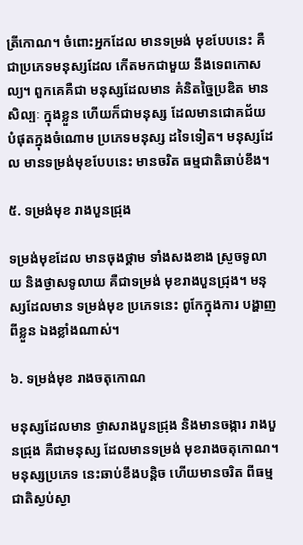ត្រីកោណ។ ចំពោះអ្នកដែល មានទម្រង់ មុខបែបនេះ គឺជាប្រភេទមនុស្សដែល កើតមកជាមួយ នឹងទេពកោសល្យ។ ពួកគេគឺជា មនុស្សដែលមាន គំនិតច្នៃប្រឌិត មានសិល្បៈ ក្នុងខ្លួន ហើយក៏ជាមនុស្ស ដែលមានជោគជ័យ បំផុតក្នុងចំណោម ប្រភេទមនុស្ស ដទៃទៀត។ មនុស្សដែល មានទម្រង់មុខបែបនេះ មានចរិត ធម្មជាតិឆាប់ខឹង។

៥. ទម្រង់មុខ រាងបួនជ្រុង

ទម្រង់មុខដែល មានចុងថ្គាម ទាំងសងខាង ស្រួចទូលាយ និងថ្ងាសទូលាយ គឺជាទម្រង់ មុខរាងបួនជ្រុង។ មនុស្សដែលមាន ទម្រង់មុខ ប្រភេទនេះ ពូកែក្នុងការ បង្ហាញពីខ្លួន ឯងខ្លាំងណាស់។

៦. ទម្រង់មុខ រាងចតុកោណ

មនុស្សដែលមាន ថ្ងាសរាងបួនជ្រុង និងមានចង្ការ រាងបួនជ្រុង គឺជាមនុស្ស ដែលមានទម្រង់ មុខរាងចតុកោណ។ មនុស្សប្រភេទ នេះឆាប់ខឹងបន្តិច ហើយមានចរិត ពីធម្មជាតិស្ងប់ស្ងា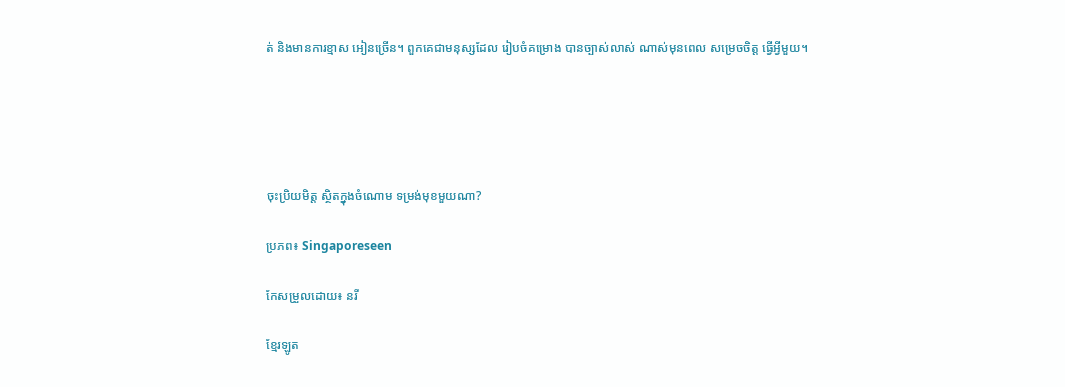ត់ និងមានការខ្មាស អៀនច្រើន។ ពួកគេជាមនុស្សដែល រៀបចំគម្រោង បានច្បាស់លាស់ ណាស់មុនពេល សម្រេចចិត្ត ធ្វើអ្វីមួយ។





ចុះប្រិយមិត្ដ ស្ថិតក្នុងចំណោម ទម្រង់មុខមួយណា?

ប្រភព៖ Singaporeseen

កែសម្រួលដោយ៖ នរី

ខ្មែរឡូត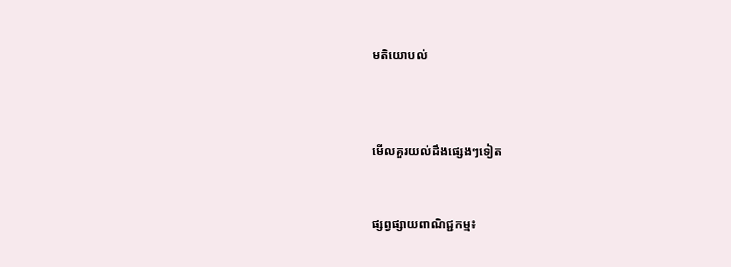មតិយោបល់



មើលគួរយល់ដឹងផ្សេងៗទៀត


ផ្សព្វផ្សាយពាណិជ្ជកម្ម៖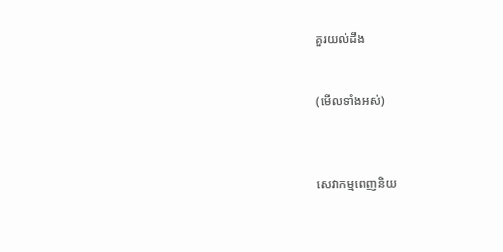គួរយល់ដឹង


(មើលទាំងអស់)



សេវាកម្មពេញនិយ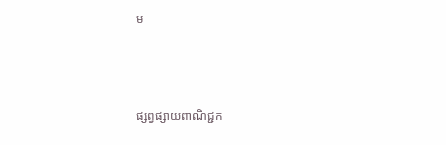ម



ផ្សព្វផ្សាយពាណិជ្ជក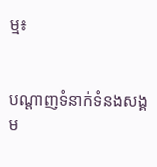ម្ម៖


បណ្តាញទំនាក់ទំនងសង្គម